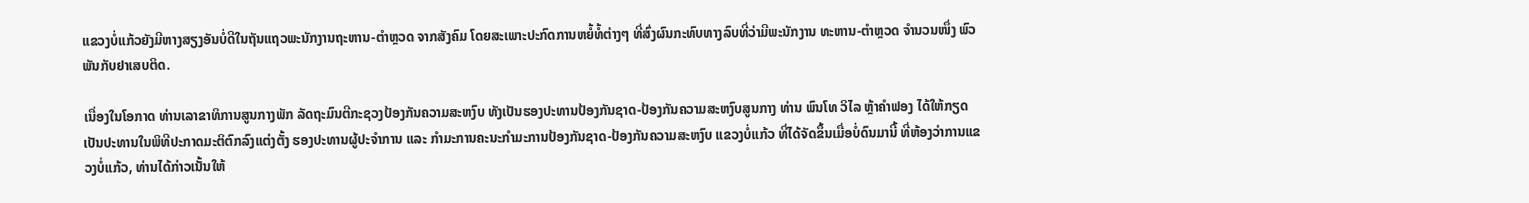ແຂວງບໍ່ແກ້ວຍັງມີຫາງສຽງອັນບໍ່ດີໃນຖັນແຖວພະນັກງານຖະຫານ-ຕຳຫຼວດ ຈາກສັງຄົມ ໂດຍສະເພາະປະກົດການຫຍໍ້ທໍ້ຕ່າງໆ ທີ່ສົ່ງຜົນກະທົບທາງລົບທີ່ວ່າມີພະນັກງານ ທະຫານ-ຕຳຫຼວດ ຈຳນວນໜຶ່ງ ພົວພັນກັບຢາເສບຕິດ.

ເນື່ອງໃນໂອກາດ ທ່ານເລາຂາທິການສູນກາງພັກ ລັດຖະມົນຕີກະຊວງປ້ອງກັນຄວາມສະຫງົບ ທັງເປັນຮອງປະທານປ້ອງກັນຊາດ-ປ້ອງກັນຄວາມສະຫງົບສູນກາງ ທ່ານ ພົນໂທ ວິໄລ ຫຼ້າຄຳຟອງ ໄດ້ໃຫ້ກຽດເປັນປະທານໃນພິທີປະກາດມະຕິຕົກລົງແຕ່ງຕັ້ງ ຮອງປະທານຜູ້ປະຈຳການ ແລະ ກຳມະການຄະນະກຳມະການປ້ອງກັນຊາດ-ປ້ອງກັນຄວາມສະຫງົບ ແຂວງບໍ່ແກ້ວ ທີ່ໄດ້ຈັດຂຶ້ນເມື່ອບໍ່ດົນມານີ້ ທີ່ຫ້ອງວ່າການແຂວງບໍ່ແກ້ວ, ທ່ານໄດ້ກ່າວເນັ້ນໃຫ້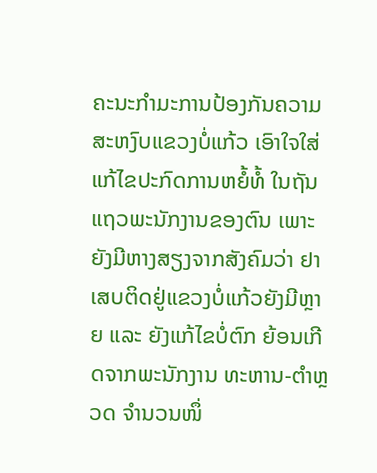ຄະນະກຳມະການປ້ອງກັນຄວາມສະຫງົບແຂວງບໍ່ແກ້ວ ເອົາໃຈໃສ່ແກ້ໄຂປະກົດການຫຍໍ້ທໍ້ ໃນຖັນແຖວພະນັກງານຂອງຕົນ ເພາະຍັງມີຫາງສຽງຈາກສັງຄົມວ່າ ຢາເສບຕິດຢູ່ແຂວງບໍ່ແກ້ວຍັງມີຫຼາຍ ແລະ ຍັງແກ້ໄຂບໍ່ຕົກ ຍ້ອນເກີດຈາກພະນັກງານ ທະຫານ-ຕຳຫຼວດ ຈຳນວນໜຶ່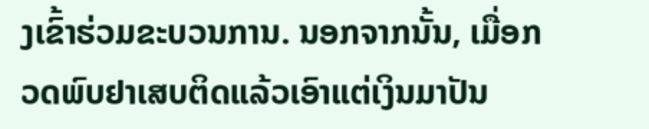ງເຂົ້າຮ່ວມຂະບວນການ. ນອກຈາກນັ້ນ, ເມື່ອກວດພົບຢາເສບຕິດແລ້ວເອົາແຕ່ເງິນມາປັນ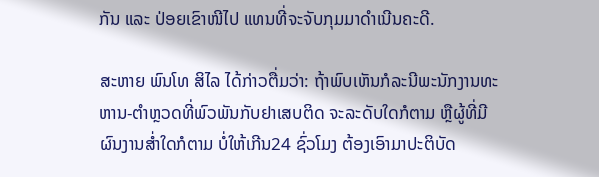ກັນ ແລະ ປ່ອຍເຂົາໜີໄປ ແທນທີ່ຈະຈັບກຸມມາດຳເນີນຄະດີ.

ສະຫາຍ ພົນໂທ ສິໄລ ໄດ້ກ່າວຕື່ມວ່າ: ຖ້າພົບເຫັນກໍລະນີພະນັກງານທະຫານ-ຕຳຫຼວດທີ່ພົວພັນກັບຢາເສບຕິດ ຈະລະດັບໃດກໍຕາມ ຫຼືຜູ້ທີ່ມີຜົນງານສໍ່າໃດກໍຕາມ ບໍ່ໃຫ້ເກີນ24 ຊົ່ວໂມງ ຕ້ອງເອົາມາປະຕິບັດ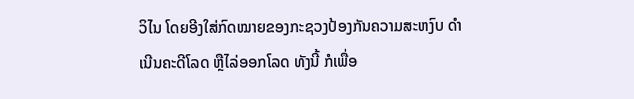ວິໄນ ໂດຍອີງໃສ່ກົດໝາຍຂອງກະຊວງປ້ອງກັນຄວາມສະຫງົບ ດຳເນີນຄະດີໂລດ ຫຼືໄລ່ອອກໂລດ ທັງນີ້ ກໍເພື່ອ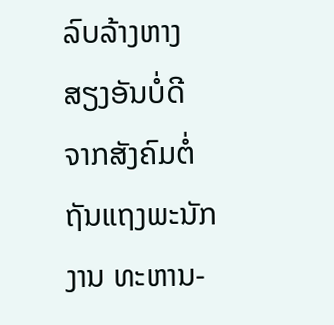ລົບລ້າງຫາງສຽງອັນບໍ່ດີ ຈາກສັງຄົມຕໍ່ຖັນແຖງພະນັກງານ ທະຫານ-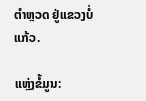ຕຳຫຼວດ ຢູ່ແຂວງບໍ່ແກ້ວ.

ແຫຼ່ງຂໍ້ມູນ: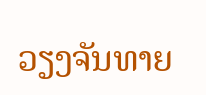ວຽງຈັນທາຍ